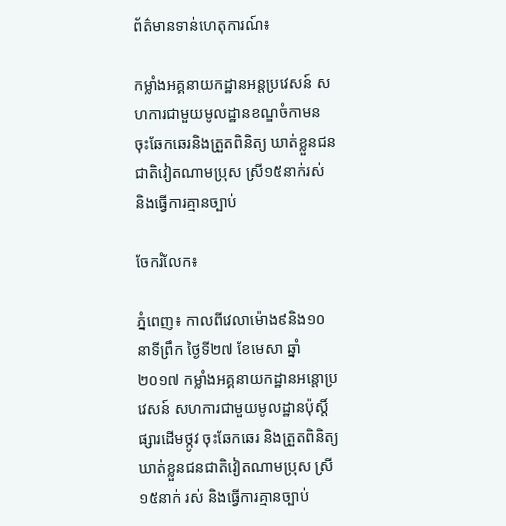ព័ត៌មានទាន់ហេតុការណ៍៖

កម្លាំងអគ្គនាយកដ្ឋានអន្តប្រវេសន៍ សហការជាមួយមូលដ្ឋានខណ្ឌចំកាមន ចុះឆែកឆេរនិងត្រួតពិនិត្យ ឃាត់ខ្លួនជនជាតិវៀតណាមប្រុស ស្រី១៥នាក់រស់ និងធ្វើការគ្មានច្បាប់

ចែករំលែក៖

ភ្នំពេញ៖ កាលពីវេលាម៉ោង៩និង១០នាទីព្រឹក ថ្ងៃទី២៧ ខែមេសា ឆ្នាំ២០១៧ កម្លាំងអគ្គនាយកដ្ឋានអន្តោប្រវេសន៍ សហការជាមួយមូលដ្ឋានប៉ុស្តិ៍ផ្សារដើមថ្កូវ ចុះឆែកឆេរ និងត្រួតពិនិត្យ ឃាត់ខ្លួនជនជាតិវៀតណាមប្រុស ស្រី១៥នាក់ រស់ និងធ្វើការគ្មានច្បាប់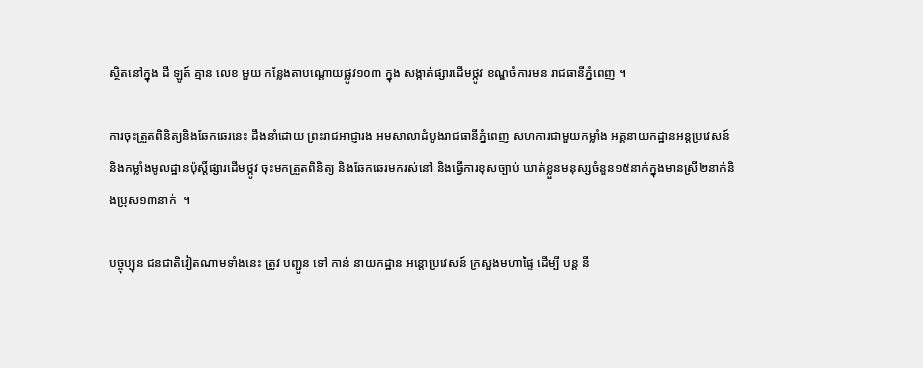ស្ថិតនៅក្នុង ដី ឡូត៍ គ្មាន លេខ មួយ កន្លែងតាបណ្ដោយផ្លូវ១០៣ ក្នុង សង្កាត់ផ្សារដើមថ្កូវ ខណ្ឌចំការមន រាជធានីភ្នំពេញ ។

ការចុះត្រួតពិនិត្យនិងឆែកឆេរនេះ ដឹងនាំដោយ ព្រះរាជអាជ្ញារង អមសាលាដំបូងរាជធានីភ្នំពេញ សហការជាមួយកម្លាំង អគ្គនាយកដ្ឋានអន្តប្រវេសន៍ និងកម្លាំងមូលដ្ឋានប៉ុស្តិ៍ផ្សារដើមថ្កូវ ចុះមកត្រួតពិនិត្យ និងឆែកឆេរមករស់នៅ និងធ្វើការខុសច្បាប់ ឃាត់ខ្លួនមនុស្សចំនួន១៥នាក់ក្នុងមានស្រី២នាក់និងប្រុស១៣នាក់  ។

បច្ចុប្បុន ជនជាតិវៀតណាមទាំងនេះ ត្រូវ បញ្ជូន ទៅ កាន់ នាយកដ្ឋាន អន្តោប្រវេសន៍ ក្រសួងមហាផ្ទៃ ដើម្បី បន្ត នី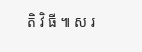តិ វិ ធី ៕ ស រ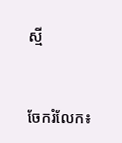ស្មី


ចែករំលែក៖